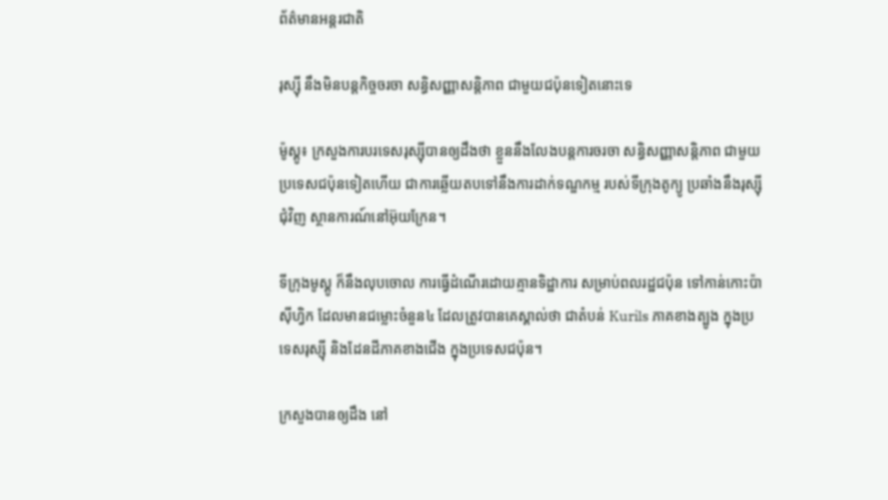ព័ត៌មានអន្តរជាតិ

រុស្ស៊ី នឹងមិនបន្ដកិច្ចចរចា សន្ធិសញ្ញាសន្ដិភាព ជាមួយជប៉ុនទៀតនោះទេ

ម៉ូស្គូ៖ ក្រសួងការបរទេសរុស្ស៊ីបានឲ្យដឹងថា ខ្លួននឹងលែងបន្តការចរចា សន្ធិសញ្ញាសន្តិភាព ជាមួយប្រទេសជប៉ុនទៀតហើយ ជាការឆ្លើយតបទៅនឹងការដាក់ទណ្ឌកម្ម របស់ទីក្រុងតូក្យូ ប្រឆាំងនឹងរុស្ស៊ីជុំវិញ ស្ថានការណ៍នៅអ៊ុយក្រែន។

ទីក្រុងមូស្គូ ក៏នឹងលុបចោល ការធ្វើដំណើរដោយគ្មានទិដ្ឋាការ សម្រាប់ពលរដ្ឋជប៉ុន ទៅកាន់កោះប៉ាស៊ីហ្វិក ដែលមានជម្លោះចំនួន៤ ដែលត្រូវបានគេស្គាល់ថា ជាតំបន់ Kurils ភាគខាងត្បូង ក្នុងប្រទេសរុស្ស៊ី និងដែនដីភាគខាងជើង ក្នុងប្រទេសជប៉ុន។

ក្រសួងបានឲ្យដឹង នៅ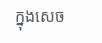ក្នុងសេច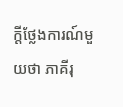ក្តីថ្លែងការណ៍មួយថា ភាគីរុ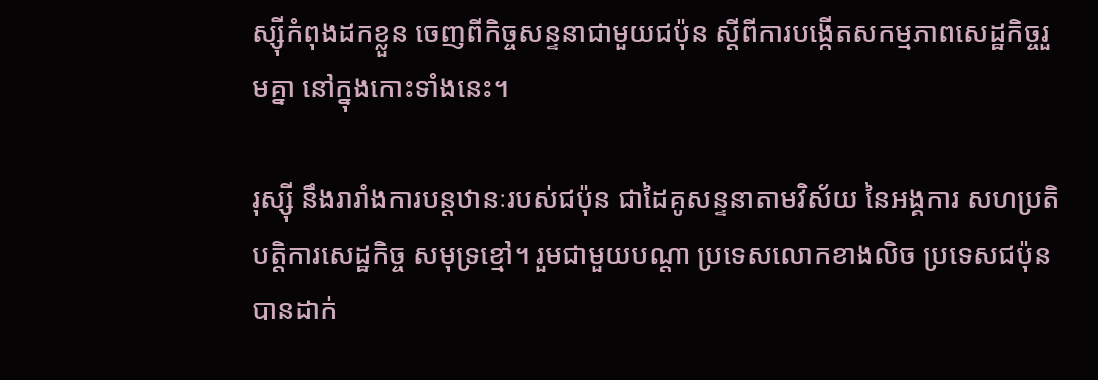ស្ស៊ីកំពុងដកខ្លួន ចេញពីកិច្ចសន្ទនាជាមួយជប៉ុន ស្តីពីការបង្កើតសកម្មភាពសេដ្ឋកិច្ចរួមគ្នា នៅក្នុងកោះទាំងនេះ។

រុស្ស៊ី នឹងរារាំងការបន្តឋានៈរបស់ជប៉ុន ជាដៃគូសន្ទនាតាមវិស័យ នៃអង្គការ សហប្រតិបត្តិការសេដ្ឋកិច្ច សមុទ្រខ្មៅ។ រួមជាមួយបណ្តា ប្រទេសលោកខាងលិច ប្រទេសជប៉ុន បានដាក់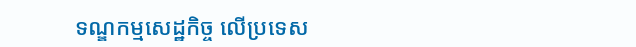ទណ្ឌកម្មសេដ្ឋកិច្ច លើប្រទេស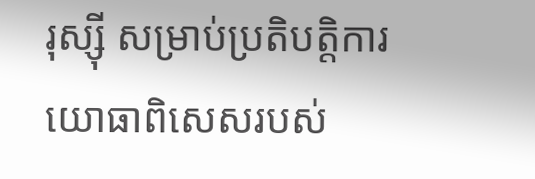រុស្ស៊ី សម្រាប់ប្រតិបត្តិការ យោធាពិសេសរបស់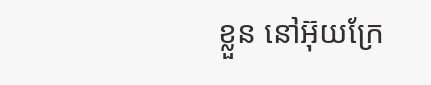ខ្លួន នៅអ៊ុយក្រែ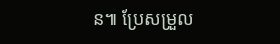ន៕ ប្រែសម្រួល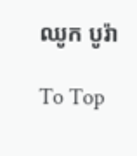ឈូក បូរ៉ា

To Top